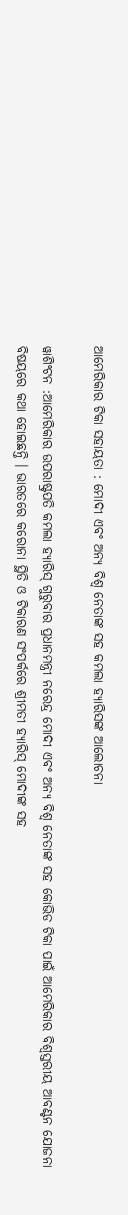ଆମେରିକାର ଟିକା ସହାୟତା : ମୋଦୀ ଏବଂ ଅନ୍ୟ ବିଶ୍ୱ ନେତାଙ୍କ ସହ କମଲା ହ୍ୟାରିସଙ୍କ ଆଲୋଚନା

ୱାଶିଂଟନ :ଆମେରିକାର ଉପରାଷ୍ଟ୍ରପତି କମଲା ହ୍ୟାରିସ୍ ଗୁରୁବାର ପ୍ରଧାନମନ୍ତ୍ରୀ ନରେନ୍ଦ୍ର ମୋଦୀ ଏବଂ ଅନ୍ୟ ବିଶ୍ୱ ନେତାଙ୍କ ସହ କୋଭିଡ ଟିକା ପାଇଁ ଆମେରିକାର ବିଶ୍ୱସ୍ତରୀୟ ଆବଣ୍ଟନ ଯୋଜନା ବିଷୟରେ କଥା ହୋଇଛନ୍ତି । ଭାରତରେ କରୋନା ସ୍ଥିତି ଓ ଟିକାରଣ ସଂପର୍କରେ ଶ୍ରୀମତୀ ହ୍ୟାରିସ୍ ମୋଦୀଙ୍କ ସହ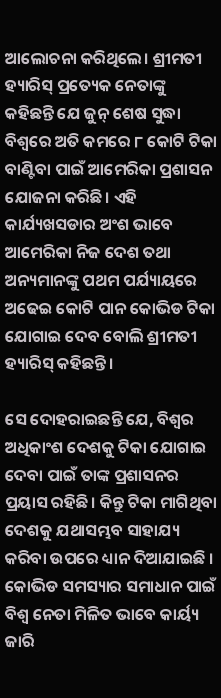ଆଲୋଚନା କରିଥିଲେ। ଶ୍ରୀମତୀ ହ୍ୟାରିସ୍ ପ୍ରତ୍ୟେକ ନେତାଙ୍କୁ କହିଛନ୍ତି ଯେ ଜୁନ୍ ଶେଷ ସୁଦ୍ଧା ବିଶ୍ୱରେ ଅତି କମରେ ୮ କୋଟି ଟିକା ବାଣ୍ଟିବା ପାଇଁ ଆମେରିକା ପ୍ରଶାସନ ଯୋଜନା କରିଛି। ଏହି କାର୍ଯ୍ୟଖସଡାର ଅଂଶ ଭାବେ ଆମେରିକା ନିଜ ଦେଶ ତଥା ଅନ୍ୟମାନଙ୍କୁ ପଥମ ପର୍ଯ୍ୟାୟରେ ଅଢେଇ କୋଟି ପାନ କୋଭିଡ ଟିକା ଯୋଗାଇ ଦେବ ବୋଲି ଶ୍ରୀମତୀ ହ୍ୟାରିସ୍ କହିଛନ୍ତି।

ସେ ଦୋହରାଇଛନ୍ତି ଯେ, ବିଶ୍ୱର ଅଧିକାଂଶ ଦେଶକୁ ଟିକା ଯୋଗାଇ ଦେବା ପାଇଁ ତାଙ୍କ ପ୍ରଶାସନର ପ୍ରୟାସ ରହିଛି। କିନ୍ତୁ ଟିକା ମାଗିଥିବା ଦେଶକୁ ଯଥାସମ୍ଭବ ସାହାଯ୍ୟ କରିବା ଉପରେ ଧ୍ୟାନ ଦିଆଯାଇଛି । କୋଭିଡ ସମସ୍ୟାର ସମାଧାନ ପାଇଁ ବିଶ୍ୱ ନେତା ମିଳିତ ଭାବେ କାର୍ୟ୍ୟ ଜାରି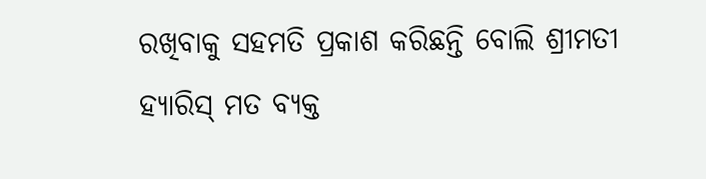ରଖିବାକୁ ସହମତି ପ୍ରକାଶ କରିଛନ୍ତି ବୋଲି ଶ୍ରୀମତୀ ହ୍ୟାରିସ୍ ମତ ବ୍ୟକ୍ତ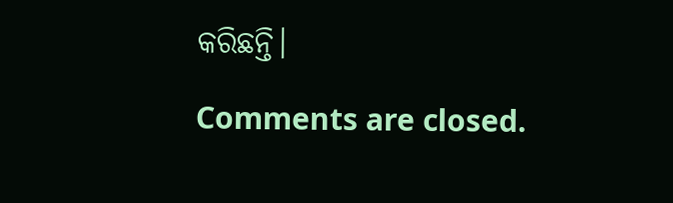କରିଛନ୍ତି।

Comments are closed.